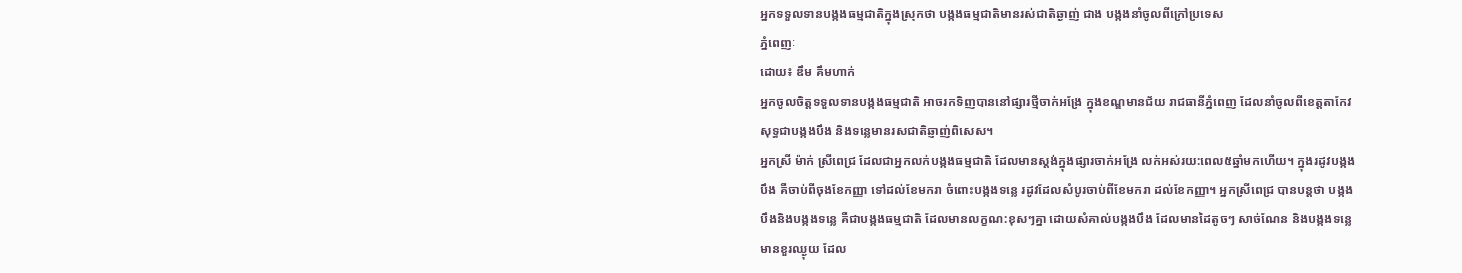អ្នកទទួលទានបង្កងធម្មជាតិក្នុងស្រុកថា បង្កងធម្មជាតិមានរស់ជាតិឆ្ងាញ់ ជាង បង្កងនាំចូលពីក្រៅប្រទេស
ភ្នំពេញៈ
ដោយ៖ ឌឹម គឹមហាក់
អ្នកចូលចិត្តទទួលទានបង្កងធម្មជាតិ អាចរកទិញបាននៅផ្សារថ្មីចាក់អង្រែ ក្នុងខណ្ឌមានជ័យ រាជធានីភ្នំពេញ ដែលនាំចូលពីខេត្តតាកែវ សុទ្ធជាបង្កងបឹង និងទន្លេមានរសជាតិឆ្ញាញ់ពិសេស។
អ្នកស្រី ម៉ាក់ ស្រីពេជ្រ ដែលជាអ្នកលក់បង្កងធម្មជាតិ ដែលមានស្តង់ក្នុងផ្សារចាក់អង្រែ លក់អស់រយ:ពេល៥ឆ្នាំមកហើយ។ ក្នុងរដូវបង្កងបឹង គឺចាប់ពីចុងខែកញ្ញា ទៅដល់ខែមករា ចំពោះបង្កងទន្លេ រដូវដែលសំបូរចាប់ពីខែមករា ដល់ខែកញ្ញា។ អ្នកស្រីពេជ្រ បានបន្តថា បង្កងបឹងនិងបង្កងទន្លេ គឺជាបង្កងធម្មជាតិ ដែលមានលក្ខណ:ខុសៗគ្នា ដោយសំគាល់បង្កងបឹង ដែលមានដៃតូចៗ សាច់ណែន និងបង្កងទន្លេមានខួរឈ្ងុយ ដែល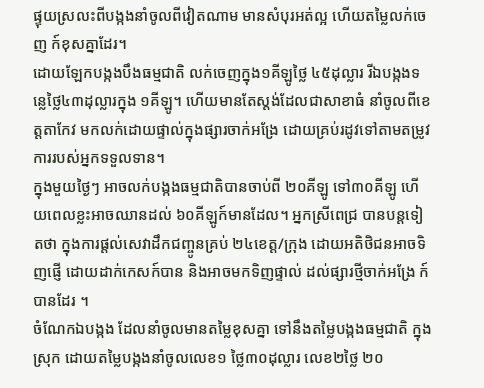ផ្ទុយស្រលះពីបង្កងនាំចូលពីវៀតណាម មានសំបុរអត់ល្អ ហើយតម្លៃលក់ចេញ ក៍ខុសគ្នាដែរ។
ដោយឡែកបង្កងបឹងធម្មជាតិ លក់ចេញក្នុង១គីឡូថ្លៃ ៤៥ដុល្លារ រីឯបង្កងទន្លេថ្លៃ៤៣ដុល្លារក្នុង ១គីឡូ។ ហើយមានតែស្តង់ដែលជាសាខាធំ នាំចូលពីខេត្តតាកែវ មកលក់ដោយផ្ទាល់ក្នុងផ្សារចាក់អង្រែ ដោយគ្រប់រដូវទៅតាមតម្រូវការរបស់អ្នកទទួលទាន។
ក្នុងមួយថ្ងៃៗ អាចលក់បង្កងធម្មជាតិបានចាប់ពី ២០គីឡូ ទៅ៣០គីឡូ ហើយពេលខ្លះអាចឈានដល់ ៦០គីឡូក៍មានដែល។ អ្នកស្រីពេជ្រ បានបន្តទៀតថា ក្នុងការផ្តល់សេវាដឹកជញ្ចូនគ្រប់ ២៤ខេត្ត/ក្រុង ដោយអតិថិជនអាចទិញផ្ញើ ដោយដាក់កេសក៍បាន និងអាចមកទិញផ្ទាល់ ដល់ផ្សារថ្មីចាក់អង្រែ ក៍បានដែរ ។
ចំណែកឯបង្កង ដែលនាំចូលមានតម្លៃខុសគ្នា ទៅនឹងតម្លៃបង្កងធម្មជាតិ ក្នុងស្រុក ដោយតម្លៃបង្កងនាំចូលលេខ១ ថ្លៃ៣០ដុល្លារ លេខ២ថ្លៃ ២០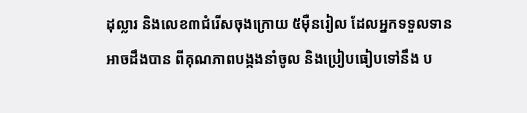ដុល្លារ និងលេខ៣ជំរើសចុងក្រោយ ៥ម៉ឺនរៀល ដែលអ្នកទទួលទានអាចដឹងបាន ពីគុណភាពបង្កងនាំចូល និងប្រៀបធៀបទៅនឹង ប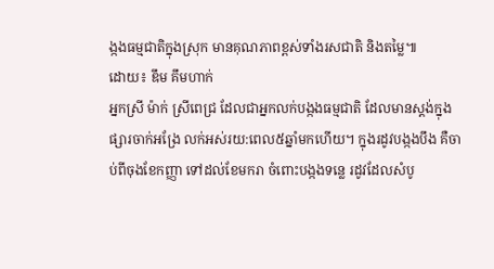ង្កងធម្មជាតិក្នុងស្រុក មានគុណភាពខ្ពស់ទាំងរសជាតិ និងតម្លៃ៕
ដោយ៖ ឌឹម គឹមហាក់
អ្នកស្រី ម៉ាក់ ស្រីពេជ្រ ដែលជាអ្នកលក់បង្កងធម្មជាតិ ដែលមានស្តង់ក្នុងផ្សារចាក់អង្រែ លក់អស់រយ:ពេល៥ឆ្នាំមកហើយ។ ក្នុងរដូវបង្កងបឹង គឺចាប់ពីចុងខែកញ្ញា ទៅដល់ខែមករា ចំពោះបង្កងទន្លេ រដូវដែលសំបូ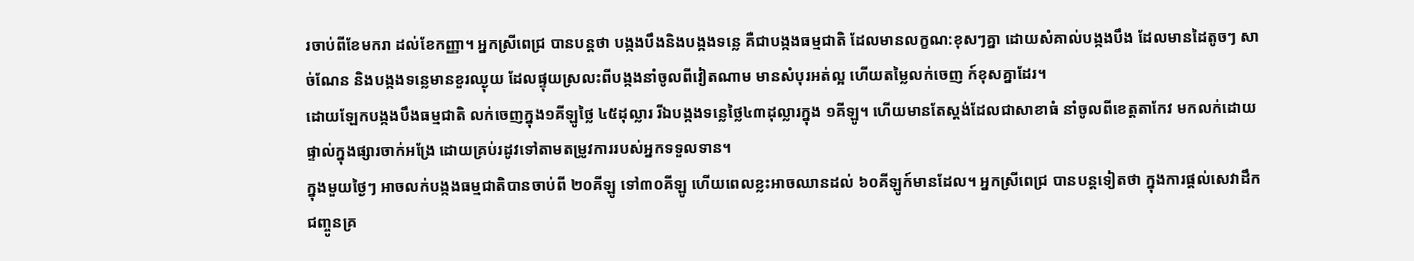រចាប់ពីខែមករា ដល់ខែកញ្ញា។ អ្នកស្រីពេជ្រ បានបន្តថា បង្កងបឹងនិងបង្កងទន្លេ គឺជាបង្កងធម្មជាតិ ដែលមានលក្ខណ:ខុសៗគ្នា ដោយសំគាល់បង្កងបឹង ដែលមានដៃតូចៗ សាច់ណែន និងបង្កងទន្លេមានខួរឈ្ងុយ ដែលផ្ទុយស្រលះពីបង្កងនាំចូលពីវៀតណាម មានសំបុរអត់ល្អ ហើយតម្លៃលក់ចេញ ក៍ខុសគ្នាដែរ។
ដោយឡែកបង្កងបឹងធម្មជាតិ លក់ចេញក្នុង១គីឡូថ្លៃ ៤៥ដុល្លារ រីឯបង្កងទន្លេថ្លៃ៤៣ដុល្លារក្នុង ១គីឡូ។ ហើយមានតែស្តង់ដែលជាសាខាធំ នាំចូលពីខេត្តតាកែវ មកលក់ដោយផ្ទាល់ក្នុងផ្សារចាក់អង្រែ ដោយគ្រប់រដូវទៅតាមតម្រូវការរបស់អ្នកទទួលទាន។
ក្នុងមួយថ្ងៃៗ អាចលក់បង្កងធម្មជាតិបានចាប់ពី ២០គីឡូ ទៅ៣០គីឡូ ហើយពេលខ្លះអាចឈានដល់ ៦០គីឡូក៍មានដែល។ អ្នកស្រីពេជ្រ បានបន្តទៀតថា ក្នុងការផ្តល់សេវាដឹកជញ្ចូនគ្រ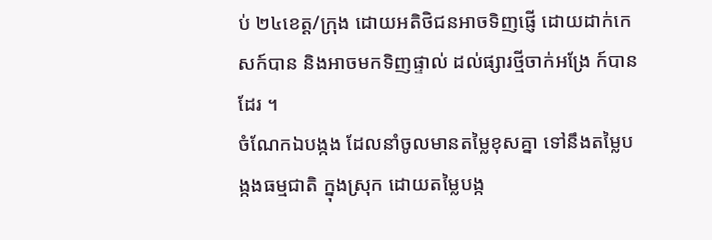ប់ ២៤ខេត្ត/ក្រុង ដោយអតិថិជនអាចទិញផ្ញើ ដោយដាក់កេសក៍បាន និងអាចមកទិញផ្ទាល់ ដល់ផ្សារថ្មីចាក់អង្រែ ក៍បានដែរ ។
ចំណែកឯបង្កង ដែលនាំចូលមានតម្លៃខុសគ្នា ទៅនឹងតម្លៃបង្កងធម្មជាតិ ក្នុងស្រុក ដោយតម្លៃបង្ក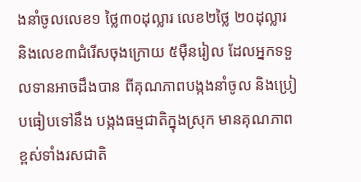ងនាំចូលលេខ១ ថ្លៃ៣០ដុល្លារ លេខ២ថ្លៃ ២០ដុល្លារ និងលេខ៣ជំរើសចុងក្រោយ ៥ម៉ឺនរៀល ដែលអ្នកទទួលទានអាចដឹងបាន ពីគុណភាពបង្កងនាំចូល និងប្រៀបធៀបទៅនឹង បង្កងធម្មជាតិក្នុងស្រុក មានគុណភាពខ្ពស់ទាំងរសជាតិ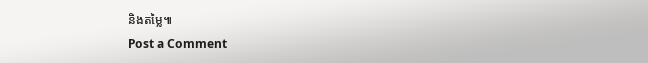និងតម្លៃ៕
Post a Comment